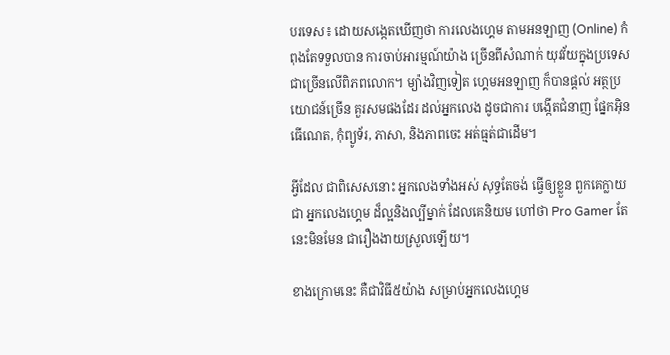បរទេស៖ ដោយសង្កេតឃើញថា ការលេងហ្គេម តាមអនឡាញ (Online) កំពុងតែទទួលបាន ការចាប់អារម្មណ៍យ៉ាង ច្រើនពីសំណាក់ យុវវ័យក្នុងប្រទេស ជាច្រើនលើពិភពលោក។ ម្យ៉ាងវិញទៀត ហ្គេមអនឡាញ ក៏បានផ្តល់ អត្ថប្រយោជន៍ច្រើន គួរសមផងដែរ ដល់អ្នកលេង ដូចជាការ បង្កើតជំនាញ ផ្នែកអ៊ិនធើណេត, កុំព្យូទ័រ, ភាសា, និងភាពចេះ អត់ធ្មត់ជាដើម។

អ្វីដែល ជាពិសេសនោះ អ្នកលេងទាំងអស់ សុទ្ធតែចង់ ធ្វើឲ្យខ្លួន ពួកគេក្លាយជា អ្នកលេងហ្គេម ដ៏ល្អនិងល្បីម្នាក់ ដែលគេនិយម ហៅថា Pro Gamer តែនេះមិនមែន ជារឿងងាយស្រួលឡើយ។

ខាងក្រោមនេះ គឺជាវិធី៥យ៉ាង សម្រាប់អ្នកលេងហ្គេម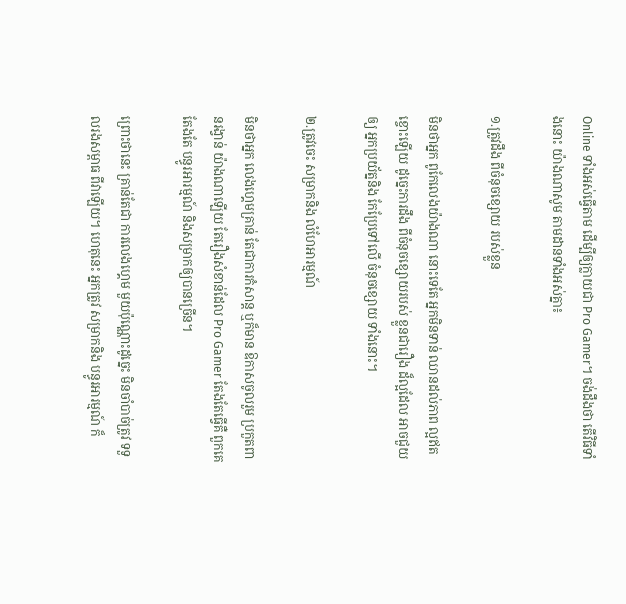Online ទាំងអស់ធ្វើតាម ដើម្បីឲ្យក្លាយជា Pro Gamer។ ចង់ដឹងថា តើវិធីទាំងនោះ យ៉ាងណាសូម តាមដានទាំងអស់គ្នា៖

១.ត្រូវដឹង ពីចំនុចខ្សោយ របស់ខ្លួន

មិនថាអ្នក ពូកែលេងយ៉ាងណា នោះទេតែ អ្នកមិនទាន់ ឈានដល់ភាព ល្អឥតខ្ចោះឡើយ ដូច្នេះការដឹង ពីចំនុចខ្សោយរបស់ ខ្លួនជារឿង ដ៏ល្អដែល អាចជួយឲ្យ អ្នកប្រយ័ត្ននិង កែប្រែទៅលើ ចំនុចខ្សោយ ទាំងនោះ។

២.ត្រូវចេះ សម្រាកនិង លំហែអារម្មណ៍

មិនថាអ្នក លេងហ្គេមគ្រាន់ តែជាការកំសាន្ត ឬក៏មាន ឱកាសចូលរួម ប្រកួតពានរង្វាន់ យ៉ាងណាឡើយ តែរឿងសំខាន់ដែល Pro Gamer តែងតែធ្វើគឺ ពួកគេតែងតែ បន្ធូរអារម្មណ៍ និងសម្រាកឲ្យបានច្រើន។

ព្រោះថានេះ គ្រាន់តែជា ការលេងហ្គេម មួយប៉ុណ្ណោះដូច្នេះ មិនចាំបាច់ត្រូវ ទទួលរងសម្ពាធ ពីវាឡើយ។ ហេតុនេះ អ្នកត្រូវ សម្រាកនិង បន្ធូរអារម្មណ៍ ក៏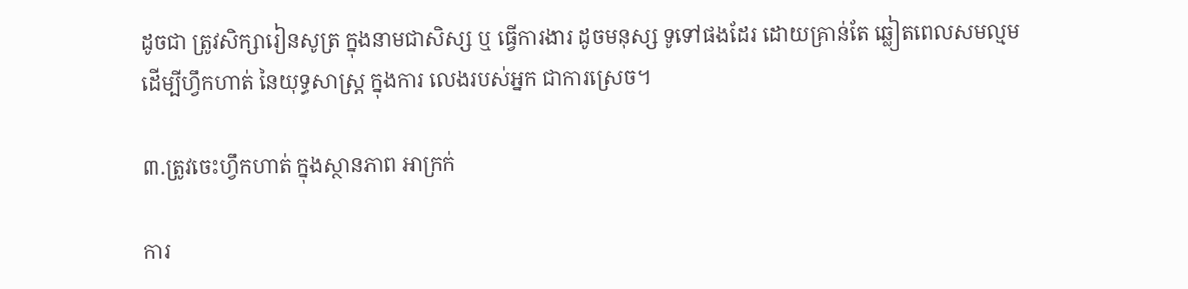ដូចជា ត្រូវសិក្សារៀនសូត្រ ក្នុងនាមជាសិស្ស ឬ ធ្វើការងារ ដូចមនុស្ស ទូទៅផងដែរ ដោយគ្រាន់តែ ឆ្លៀតពេលសមល្មម ដើម្បីហ្វឹកហាត់ នៃយុទ្ធសាស្រ្ត ក្នុងការ លេងរបស់អ្នក ជាការស្រេច។

៣.ត្រូវចេះហ្វឹកហាត់ ក្នុងស្ថានភាព អាក្រក់

ការ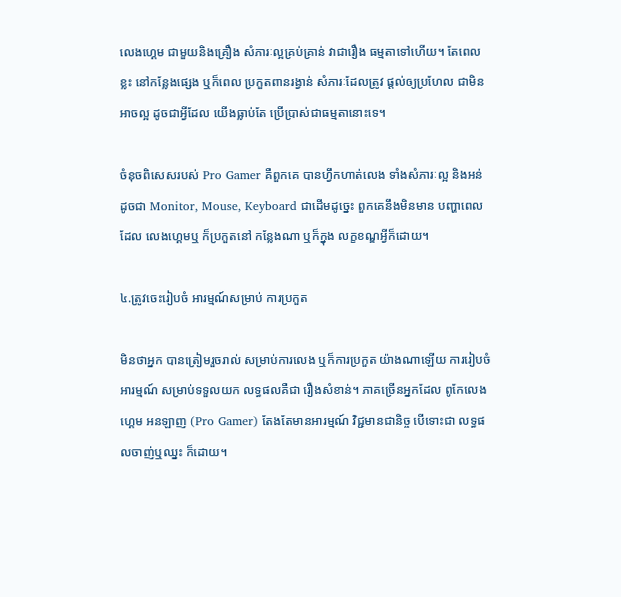លេងហ្គេម ជាមួយនិងគ្រឿង សំភារៈល្អគ្រប់គ្រាន់ វាជារឿង ធម្មតាទៅហើយ។ តែពេលខ្លះ នៅកន្លែងផ្សេង ឬក៏ពេល ប្រកួតពានរង្វាន់ សំភារៈដែលត្រូវ ផ្តល់ឲ្យប្រហែល ជាមិនអាចល្អ ដូចជាអ្វីដែល យើងធ្លាប់តែ ប្រើប្រាស់ជាធម្មតានោះទេ។

ចំនុចពិសេសរបស់ Pro Gamer គឺពួកគេ បានហ្វឹកហាត់លេង ទាំងសំភារៈល្អ និងអន់ ដូចជា Monitor, Mouse, Keyboard ជាដើមដូច្នេះ ពួកគេនឹងមិនមាន បញ្ហាពេលដែល លេងហ្គេមឬ ក៏ប្រកួតនៅ កន្លែងណា ឬក៏ក្នុង លក្ខខណ្ឌអ្វីក៏ដោយ។

៤.ត្រូវចេះរៀបចំ អារម្មណ៍សម្រាប់ ការប្រកួត

មិនថាអ្នក បានត្រៀមរួចរាល់ សម្រាប់ការលេង ឬក៏ការប្រកួត យ៉ាងណាឡើយ ការរៀបចំអារម្មណ៍ សម្រាប់ទទួលយក លទ្ធផលគឺជា រឿងសំខាន់។ ភាគច្រើនអ្នកដែល ពូកែលេងហ្គេម អនឡាញ (Pro Gamer) តែងតែមានអារម្មណ៍ វិជ្ជមានជានិច្ច បើទោះជា លទ្ធផលចាញ់ឬឈ្នះ ក៏ដោយ។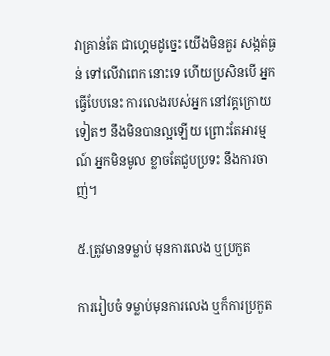វាគ្រាន់តែ ជាហ្គេមដូច្នេះ យើងមិនគួរ សង្កត់ធ្ងន់ ទៅលើវាពេក នោះទេ ហើយប្រសិនបើ អ្នកធ្វើបែបនេះ ការលេងរបស់អ្នក នៅវគ្គក្រោយទៀតៗ នឹងមិនបានល្អឡើយ ព្រោះតែអារម្មណ៍ អ្នកមិនមូល ខ្លាចតែជួបប្រទះ នឹងការចាញ់។

៥.ត្រូវមានទម្លាប់ មុនការលេង ឬប្រកួត

ការរៀបចំ ទម្លាប់មុនការលេង ឬក៏ការប្រកួត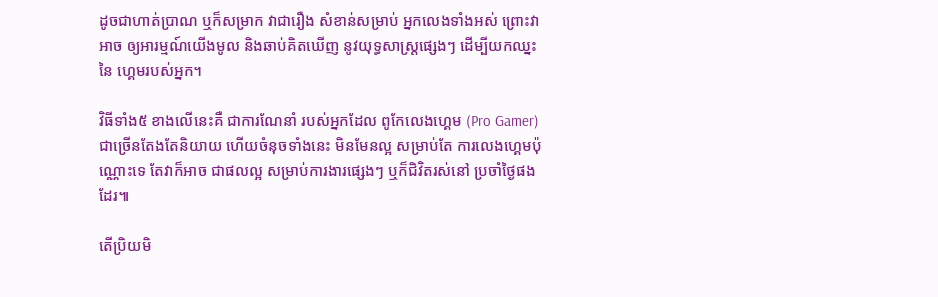ដូចជាហាត់ប្រាណ ឬក៏សម្រាក វាជារឿង សំខាន់សម្រាប់ អ្នកលេងទាំងអស់ ព្រោះវាអាច ឲ្យអារម្មណ៍យើងមូល និងឆាប់គិតឃើញ នូវយុទ្ធសាស្រ្តផ្សេងៗ ដើម្បីយកឈ្នះនៃ ហ្គេមរបស់អ្នក។

វិធីទាំង៥ ខាងលើនេះគឺ ជាការណែនាំ របស់អ្នកដែល ពូកែលេងហ្គេម (Pro Gamer) ជាច្រើនតែងតែនិយាយ ហើយចំនុចទាំងនេះ មិនមែនល្អ សម្រាប់តែ ការលេងហ្គេមប៉ុណ្ណោះទេ តែវាក៏អាច ជាផលល្អ សម្រាប់ការងារផ្សេងៗ ឬក៏ជិវិតរស់នៅ ប្រចាំថ្ងៃផងដែរ៕

តើប្រិយមិ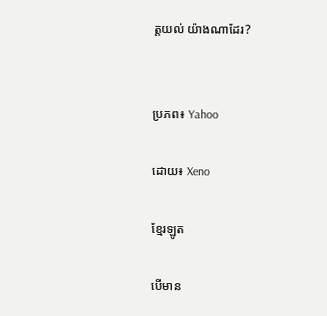ត្តយល់ យ៉ាងណាដែរ?


ប្រភព៖ Yahoo

ដោយ៖ Xeno

ខ្មែរឡូត

បើមាន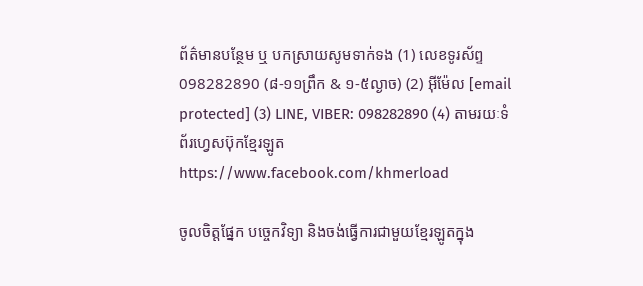ព័ត៌មានបន្ថែម ឬ បកស្រាយសូមទាក់ទង (1) លេខទូរស័ព្ទ 098282890 (៨-១១ព្រឹក & ១-៥ល្ងាច) (2) អ៊ីម៉ែល [email protected] (3) LINE, VIBER: 098282890 (4) តាមរយៈទំព័រហ្វេសប៊ុកខ្មែរឡូត https://www.facebook.com/khmerload

ចូលចិត្តផ្នែក បច្ចេកវិទ្យា និងចង់ធ្វើការជាមួយខ្មែរឡូតក្នុង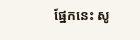ផ្នែកនេះ សូ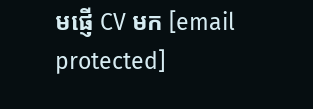មផ្ញើ CV មក [email protected]